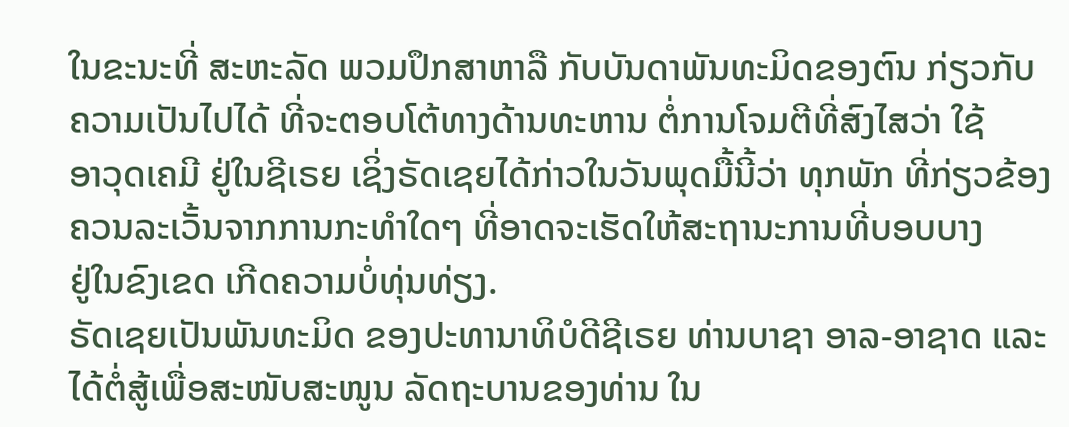ໃນຂະນະທີ່ ສະຫະລັດ ພວມປຶກສາຫາລື ກັບບັນດາພັນທະມິດຂອງຕົນ ກ່ຽວກັບ
ຄວາມເປັນໄປໄດ້ ທີ່ຈະຕອບໂຕ້ທາງດ້ານທະຫານ ຕໍ່ການໂຈມຕີທີ່ສົງໄສວ່າ ໃຊ້
ອາວຸດເຄມີ ຢູ່ໃນຊີເຣຍ ເຊິ່ງຣັດເຊຍໄດ້ກ່າວໃນວັນພຸດມື້ນີ້ວ່າ ທຸກພັກ ທີ່ກ່ຽວຂ້ອງ
ຄວນລະເວັ້ນຈາກການກະທຳໃດໆ ທີ່ອາດຈະເຮັດໃຫ້ສະຖານະການທີ່ບອບບາງ
ຢູ່ໃນຂົງເຂດ ເກີດຄວາມບໍ່ທຸ່ນທ່ຽງ.
ຣັດເຊຍເປັນພັນທະມິດ ຂອງປະທານາທິບໍດີຊີເຣຍ ທ່ານບາຊາ ອາລ-ອາຊາດ ແລະ
ໄດ້ຕໍ່ສູ້ເພື່ອສະໜັບສະໜູນ ລັດຖະບານຂອງທ່ານ ໃນ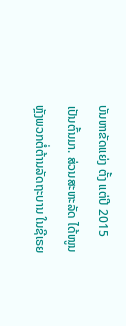ບັນຫາຂັດແຍ່ງ ຕັ້ງ ແຕ່ປີ 2015
ເປັນຕົ້ນມາ. ສ່ວນສະຫະລັດ ໄດ້ໜູນຫຼັງພວກຕໍ່ຕ້ານລັດຖະບານ ໃນຊີເຣຍ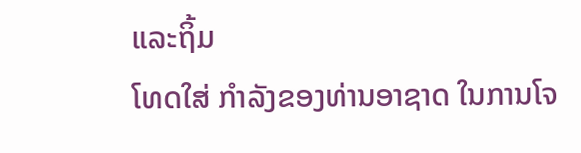ແລະຖິ້ມ
ໂທດໃສ່ ກຳລັງຂອງທ່ານອາຊາດ ໃນການໂຈ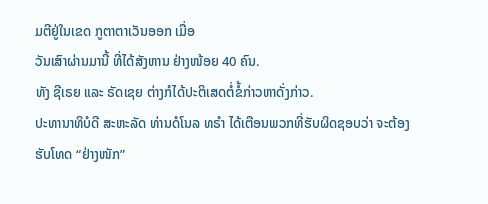ມຕີຢູ່ໃນເຂດ ກູຕາຕາເວັນອອກ ເມື່ອ
ວັນເສົາຜ່ານມານີ້ ທີ່ໄດ້ສັງຫານ ຢ່າງໜ້ອຍ 40 ຄົນ.
ທັງ ຊີເຣຍ ແລະ ຣັດເຊຍ ຕ່າງກໍໄດ້ປະຕິເສດຕໍ່ຂໍ້ກ່າວຫາດັ່ງກ່າວ.
ປະທານາທິບໍດີ ສະຫະລັດ ທ່ານດໍໂນລ ທຣຳ ໄດ້ເຕືອນພວກທີ່ຮັບຜິດຊອບວ່າ ຈະຕ້ອງ
ຮັບໂທດ “ຢ່າງໜັກ”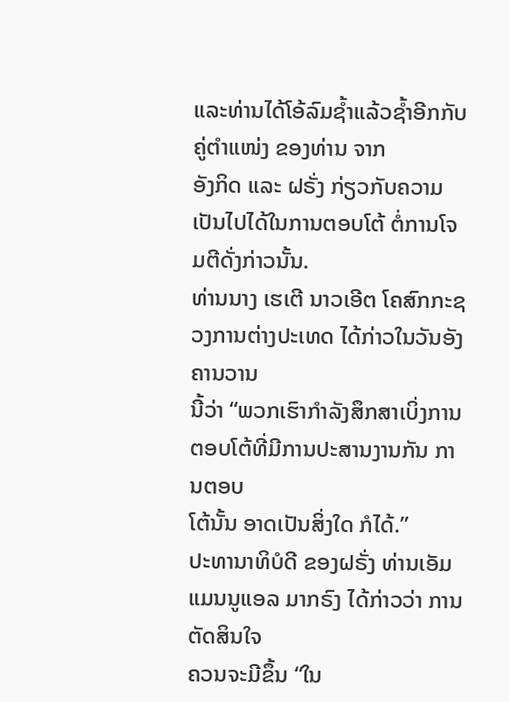ແລະທ່ານໄດ້ໂອ້ລົມຊ້ຳແລ້ວຊ້ຳອີກກັບຄູ່ຕຳແໜ່ງ ຂອງທ່ານ ຈາກ
ອັງກິດ ແລະ ຝຣັ່ງ ກ່ຽວກັບຄວາມເປັນໄປໄດ້ໃນການຕອບໂຕ້ ຕໍ່ການໂຈມຕີດັ່ງກ່າວນັ້ນ.
ທ່ານນາງ ເຮເຕີ ນາວເອີຕ ໂຄສົກກະຊວງການຕ່າງປະເທດ ໄດ້ກ່າວໃນວັນອັງຄານວານ
ນີ້ວ່າ “ພວກເຮົາກຳລັງສຶກສາເບິ່ງການຕອບໂຕ້ທີ່ມີການປະສານງານກັນ ການຕອບ
ໂຕ້ນັ້ນ ອາດເປັນສິ່ງໃດ ກໍໄດ້.”
ປະທານາທິບໍດີ ຂອງຝຣັ່ງ ທ່ານເອັມແມນນູແອລ ມາກຣົງ ໄດ້ກ່າວວ່າ ການຕັດສິນໃຈ
ຄວນຈະມີຂຶ້ນ “ໃນ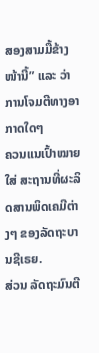ສອງສາມມື້ຂ້າງໜ້ານີ້” ແລະ ວ່າ ການໂຈມຕີທາງອາກາດໃດໆ
ຄວນແນເປົ້າໝາຍໃສ່ ສະຖານທີ່ຜະລິດສານພິດເຄມີຕ່າງໆ ຂອງລັດຖະບານຊີເຣຍ.
ສ່ວນ ລັດຖະມົນຕີ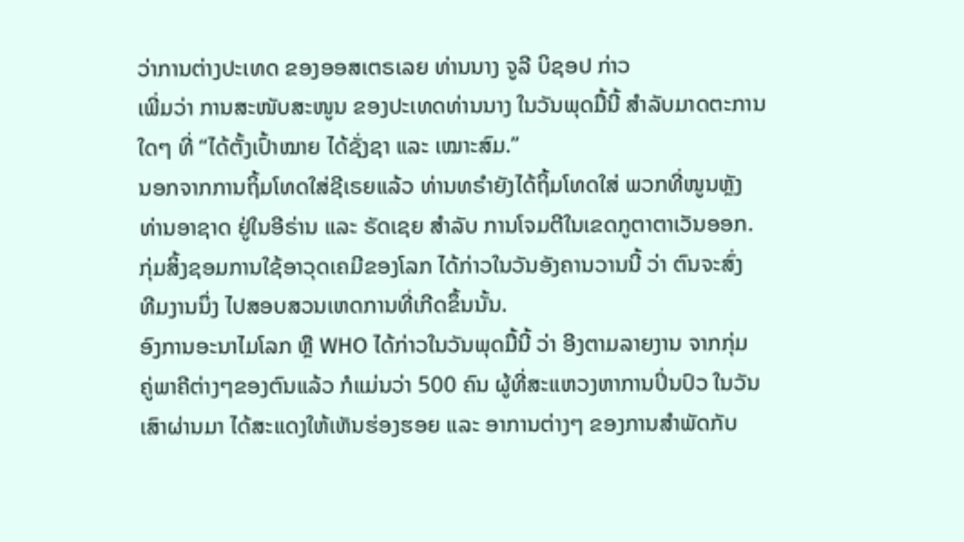ວ່າການຕ່າງປະເທດ ຂອງອອສເຕຣເລຍ ທ່ານນາງ ຈູລີ ບິຊອປ ກ່າວ
ເພີ່ມວ່າ ການສະໜັບສະໜູນ ຂອງປະເທດທ່ານນາງ ໃນວັນພຸດມື້ນີ້ ສຳລັບມາດຕະການ
ໃດໆ ທີ່ “ໄດ້ຕັ້ງເປົ້າໝາຍ ໄດ້ຊັ່ງຊາ ແລະ ເໝາະສົມ.”
ນອກຈາກການຖິ້ມໂທດໃສ່ຊີເຣຍແລ້ວ ທ່ານທຣຳຍັງໄດ້ຖິ້ມໂທດໃສ່ ພວກທີ່ໜູນຫຼັງ
ທ່ານອາຊາດ ຢູ່ໃນອີຣ່ານ ແລະ ຣັດເຊຍ ສຳລັບ ການໂຈມຕີໃນເຂດກູຕາຕາເວັນອອກ.
ກຸ່ມສິ້ງຊອມການໃຊ້ອາວຸດເຄມີຂອງໂລກ ໄດ້ກ່າວໃນວັນອັງຄານວານນີ້ ວ່າ ຕົນຈະສົ່ງ
ທີມງານນຶ່ງ ໄປສອບສວນເຫດການທີ່ເກີດຂຶ້ນນັ້ນ.
ອົງການອະນາໄມໂລກ ຫຼື WHO ໄດ້ກ່າວໃນວັນພຸດມື້ນີ້ ວ່າ ອີງຕາມລາຍງານ ຈາກກຸ່ມ
ຄູ່ພາຄີຕ່າງໆຂອງຕົນແລ້ວ ກໍແມ່ນວ່າ 500 ຄົນ ຜູ້ທີ່ສະແຫວງຫາການປິ່ນປົວ ໃນວັນ
ເສົາຜ່ານມາ ໄດ້ສະແດງໃຫ້ເຫັນຮ່ອງຮອຍ ແລະ ອາການຕ່າງໆ ຂອງການສຳພັດກັບ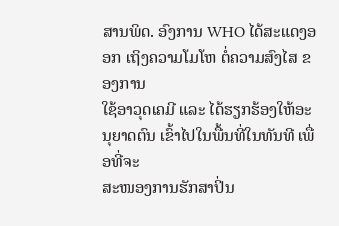ສານພິດ. ອົງການ WHO ໄດ້ສະແດງອອກ ເຖິງຄວາມໂມໂຫ ຕໍ່ຄວາມສົງໄສ ຂອງການ
ໃຊ້ອາວຸດເຄມີ ແລະ ໄດ້ຮຽກຮ້ອງໃຫ້ອະນຸຍາດຕົນ ເຂົ້າໄປໃນພື້ນທີ່ໃນທັນທີ ເພື່ອທີ່ຈະ
ສະໜອງການຮັກສາປິ່ນ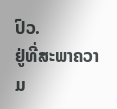ປົວ.
ຢູ່ທີ່ສະພາຄວາມ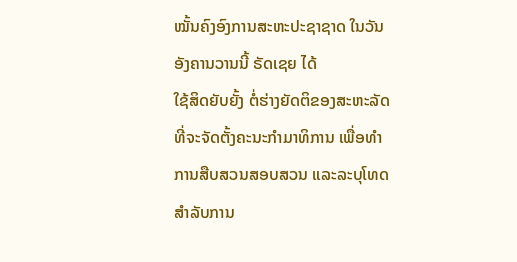ໝັ້ນຄົງອົງການສະຫະປະຊາຊາດ ໃນວັນອັງຄານວານນີ້ ຣັດເຊຍ ໄດ້
ໃຊ້ສິດຍັບຍັ້ງ ຕໍ່ຮ່າງຍັດຕິຂອງສະຫະລັດ ທີ່ຈະຈັດຕັ້ງຄະນະກຳມາທິການ ເພື່ອທຳ
ການສືບສວນສອບສວນ ແລະລະບຸໂທດ ສຳລັບການ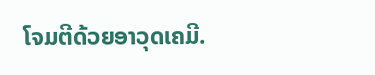ໂຈມຕີດ້ວຍອາວຸດເຄມີ.